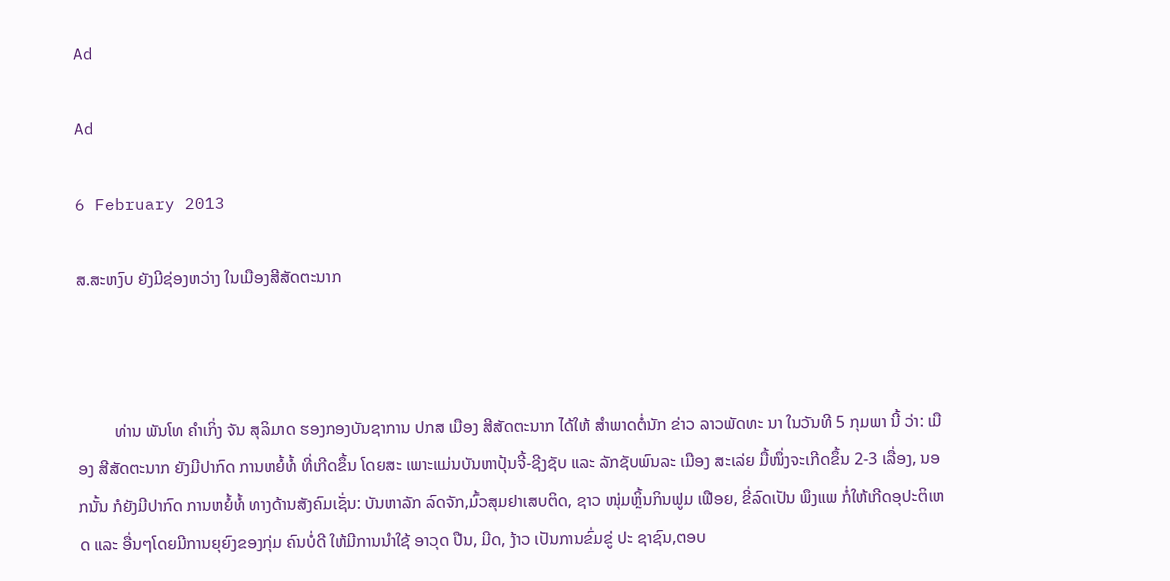Ad

Ad

6 February 2013

ສ.ສະຫງົບ ຍັງມີຊ່ອງຫວ່າງ ໃນເມືອງສີສັດຕະນາກ



         ທ່ານ ພັນໂທ ຄຳເກິ່ງ ຈັນ ສຸລິມາດ ຮອງກອງບັນຊາການ ປກສ ເມືອງ ສີສັດຕະນາກ ໄດ້ໃຫ້ ສຳພາດຕໍ່ນັກ ຂ່າວ ລາວພັດທະ ນາ ໃນວັນທີ 5 ກຸມພາ ນີ້ ວ່າ: ເມືອງ ສີສັດຕະນາກ ຍັງມີປາກົດ ການຫຍໍ້ທໍ້ ທີ່ເກີດຂຶ້ນ ໂດຍສະ ເພາະແມ່ນບັນຫາປຸ້ນຈີ້-ຊີງຊັບ ແລະ ລັກຊັບພົນລະ ເມືອງ ສະເລ່ຍ ມື້ໜຶ່ງຈະເກີດຂຶ້ນ 2-3 ເລື່ອງ, ນອກນັ້ນ ກໍຍັງມີປາກົດ ການຫຍໍ້ທໍ້ ທາງດ້ານສັງຄົມເຊັ່ນ: ບັນຫາລັກ ລົດຈັກ,ມົ້ວສຸມຢາເສບຕິດ, ຊາວ ໜຸ່ມຫຼິ້ນກິນຟູມ ເຟືອຍ, ຂີ່ລົດເປັນ ພຶງແພ ກໍ່ໃຫ້ເກີດອຸປະຕິເຫດ ແລະ ອື່ນໆໂດຍມີການຍຸຍົງຂອງກຸ່ມ ຄົນບໍ່ດີ ໃຫ້ມີການນຳໃຊ້ ອາວຸດ ປືນ, ມີດ, ງ້າວ ເປັນການຂົ່ມຂູ່ ປະ ຊາຊົນ,ຕອບ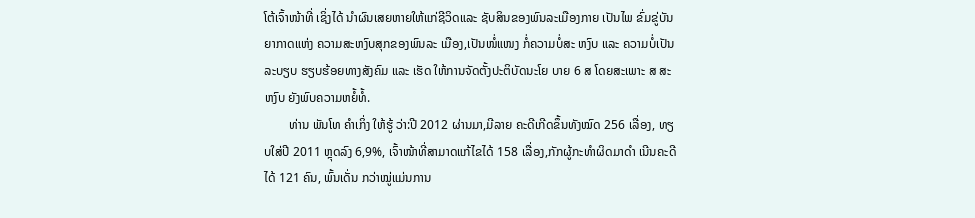ໂຕ້ເຈົ້າໜ້າທີ່ ເຊິ່ງໄດ້ ນຳຜົນເສຍຫາຍໃຫ້ແກ່ຊີວິດແລະ ຊັບສິນຂອງພົນລະເມືອງກາຍ ເປັນໄພ ຂົ່ມຂູ່ບັນຍາກາດແຫ່ງ ຄວາມສະຫງົບສຸກຂອງພົນລະ ເມືອງ,ເປັນໜໍ່ແໜງ ກໍ່ຄວາມບໍ່ສະ ຫງົບ ແລະ ຄວາມບໍ່ເປັນລະບຽບ ຮຽບຮ້ອຍທາງສັງຄົມ ແລະ ເຮັດ ໃຫ້ການຈັດຕັ້ງປະຕິບັດນະໂຍ ບາຍ 6 ສ ໂດຍສະເພາະ ສ ສະ ຫງົບ ຍັງພົບຄວາມຫຍໍ້ທໍ້.
        ທ່ານ ພັນໂທ ຄຳເກິ່ງ ໃຫ້ຮູ້ ວ່າ:ປີ 2012 ຜ່ານມາ,ມີລາຍ ຄະດີເກີດຂຶ້ນທັງໝົດ 256 ເລື່ອງ, ທຽບໃສ່ປີ 2011 ຫຼຸດລົງ 6,9%, ເຈົ້າໜ້າທີ່ສາມາດແກ້ໄຂໄດ້ 158 ເລື່ອງ,ກັກຜູ້ກະທຳຜິດມາດຳ ເນີນຄະດີໄດ້ 121 ຄົນ, ພົ້ນເດັ່ນ ກວ່າໝູ່ແມ່ນການ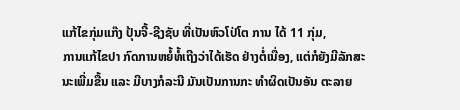ແກ້ໄຂກຸ່ມແກ໊ງ ປຸ້ນຈີ້-ຊີງຊັບ ທີ່ເປັນຫົວໂປ່ໂຕ ການ ໄດ້ 11 ກຸ່ມ,
ການແກ້ໄຂປາ ກົດການຫຍໍ້ທໍ້ເຖີງວ່າໄດ້ເຮັດ ຢ່າງຕໍ່ເນື່ອງ, ແຕ່ກໍຍັງມີລັກສະ ນະເພີ່ມຂື້ນ ແລະ ມີບາງກໍລະນີ ມັນເປັນການກະ ທຳຜິດເປັນອັນ ຕະລາຍ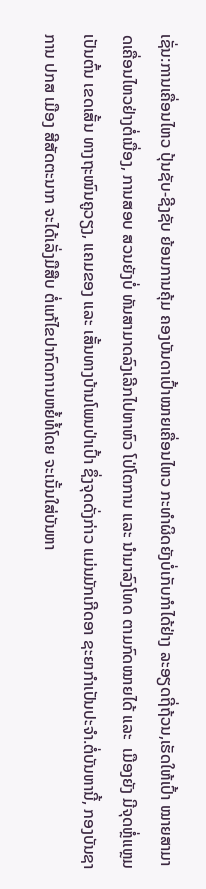ເຊັ່ນ:ການເຄື່ອນໄຫວ ປຸ້ນຊັບ-ຊີງຊັບ ຍ້ອນການຄຸ້ມ ຄອງບັນດາເປົ້າໝາຍເຄື່ອນໄຫວ ກະທຳຜິດຍັງບໍ່ເກັບກຳໄດ້ຢ່າງ ລະອຽດຖີ່ຖ້ວນ,ເຮັດໃຫ້ເປົ້າ ໝາຍສາມາດເຄື່ອນໄຫວຢ່າງຕໍ່ເນື່ອງ, ການສອບ ສວນຍັງບໍ່ ທັນສາມາດລົງເລີກໄປຫາຫົວ ໂປ່ໂຕການ ແລະ ນຳມາລົງໂທດ ຕາມກົດໝາຍໄດ້ ແລະ  ເມືອງຍັງ ມີຈຸດຫຼໍ່ແຫຼມ ເປັນຕົ້ນ ເຂດເສັ້ນ ທາງຖະໜົນຄູວຽງ, ແຄມຂອງ ແລະ ເສັ້ນທາງບ້ານໂພນປ່າເປົ້າ ຊຶ່ງຈຸດດັ່ງກ່າວ ແມ່ນມັກເກີດອາ ຊະຍາກຳເປັນປະຈຳ.ຕໍ່ບັນຫານີ້, ກອງບັນຊາການ ປກສ ເມືອງ ສີສັດຕະນາກ ຈະໄດ້ເລັ່ງມືສືບ ຕໍ່ແກ້ໄຂປາກົດການຫຍໍ້ທໍ້ໂດຍ ຈະເນັ້ນໃສ່ບັນຫາ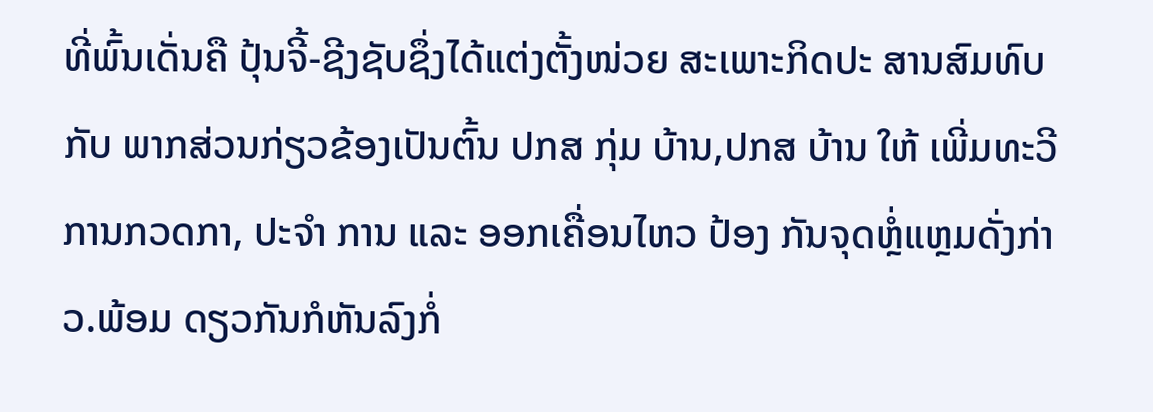ທີ່ພົ້ນເດັ່ນຄື ປຸ້ນຈີ້-ຊີງຊັບຊຶ່ງໄດ້ແຕ່ງຕັ້ງໜ່ວຍ ສະເພາະກິດປະ ສານສົມທົບກັບ ພາກສ່ວນກ່ຽວຂ້ອງເປັນຕົ້ນ ປກສ ກຸ່ມ ບ້ານ,ປກສ ບ້ານ ໃຫ້ ເພີ່ມທະວີການກວດກາ, ປະຈຳ ການ ແລະ ອອກເຄື່ອນໄຫວ ປ້ອງ ກັນຈຸດຫຼໍ່ແຫຼມດັ່ງກ່າວ.ພ້ອມ ດຽວກັນກໍຫັນລົງກໍ່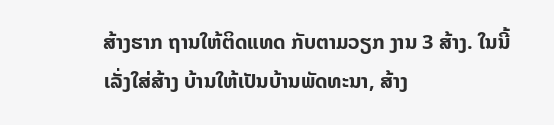ສ້າງຮາກ ຖານໃຫ້ຕິດແທດ ກັບຕາມວຽກ ງານ 3 ສ້າງ. ໃນນີ້ເລັ່ງໃສ່ສ້າງ ບ້ານໃຫ້ເປັນບ້ານພັດທະນາ, ສ້າງ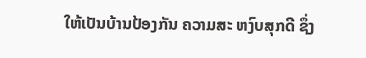ໃຫ້ເປັນບ້ານປ້ອງກັນ ຄວາມສະ ຫງົບສຸກດີ ຊຶ່ງ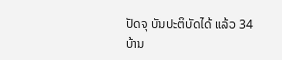ປັດຈຸ ບັນປະຕິບັດໄດ້ ແລ້ວ 34 ບ້ານ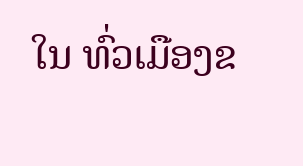ໃນ ທົ່ວເມືອງຂ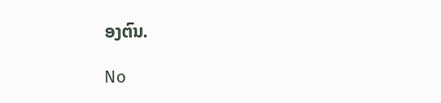ອງຕົນ.

No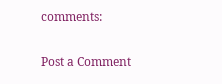comments:

Post a Comment